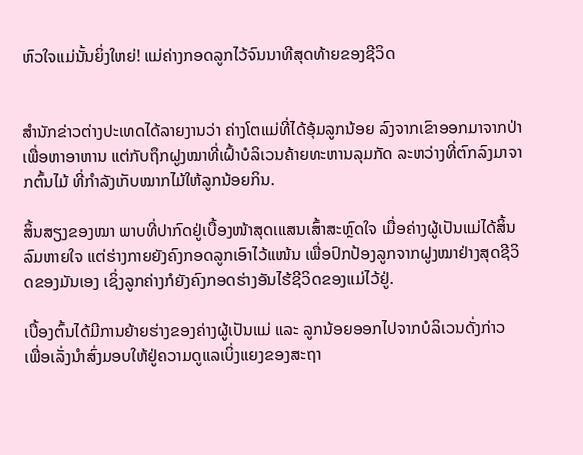ຫົວໃຈແມ່ນັ້ນຍິ່ງໃຫຍ່! ແມ່ຄ່າງກອດລູກໄວ້ຈົນນາທີສຸດທ້າຍຂອງຊີວິດ


ສຳນັກຂ່າວຕ່າງປະເທດໄດ້ລາຍງານວ່າ ຄ່າງໂຕແມ່ທີ່ໄດ້ອຸ້ມລູກນ້ອຍ ລົງຈາກເຂົາອອກມາຈາກປ່າເພື່ອຫາອາຫານ ແຕ່ກັບຖຶກຝູງໝາທີ່ເຝົ້າບໍລິເວນຄ້າຍທະຫານລຸມກັດ ລະຫວ່າງທີ່ຕົກລົງມາຈາກຕົ້ນໄມ້ ທີ່ກຳລັງເກັບໝາກໄມ້ໃຫ້ລູກນ້ອຍກິນ.

ສິ້ນສຽງຂອງໝາ ພາບທີ່ປາກົດຢູ່ເບື້ອງໜ້າສຸດເແສນເສົ້າສະຫຼົດໃຈ ເມື່ອຄ່າງຜູ້ເປັນແມ່ໄດ້ສິ້ນລົມຫາຍໃຈ ແຕ່ຮ່າງກາຍຍັງຄົງກອດລູກເອົາໄວ້ແໜ້ນ ເພື່ອປົກປ້ອງລູກຈາກຝູງໝາຢ່າງສຸດຊີວິດຂອງມັນເອງ ເຊິ່ງລູກຄ່າງກໍຍັງຄົງກອດຮ່າງອັນໄຮ້ຊີວິດຂອງແມ່ໄວ້ຢູ່.

ເບື້ອງຕົ້ນໄດ້ມີການຍ້າຍຮ່າງຂອງຄ່າງຜູ້ເປັນແມ່ ແລະ ລູກນ້ອຍອອກໄປຈາກບໍລິເວນດັ່ງກ່າວ ເພື່ອເລັ່ງນຳສົ່ງມອບໃຫ້ຢູ່ຄວາມດູແລເບິ່ງແຍງຂອງສະຖາ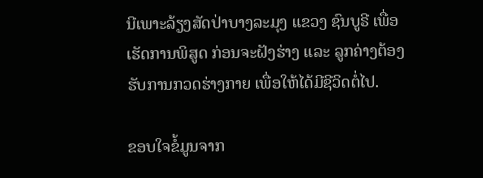ນີເພາະລ້ຽງສັດປ່າບາງລະມຸງ ແຂວງ ຊົນບູຣີ ເພື່ອເຮັດການພິສູດ ກ່ອນຈະຝັງຮ່າງ ແລະ ລູກຄ່າງຕ້ອງຮັບການກວດຮ່າງກາຍ ເພື່ອໃຫ້ໄດ້ມີຊີວິດຕໍ່ໄປ.

ຂອບໃຈຂໍ້ມູນຈາກ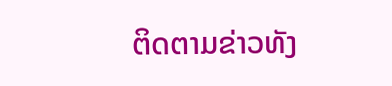ຕິດຕາມຂ່າວທັງ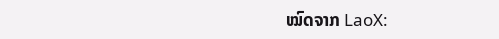ໝົດຈາກ LaoX: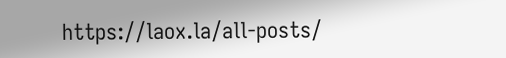https://laox.la/all-posts/